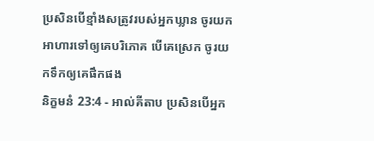ប្រសិនបើខ្មាំងសត្រូវរបស់អ្នកឃ្លាន ចូរយកអាហារទៅឲ្យគេបរិភោគ បើគេស្រេក ចូរយកទឹកឲ្យគេផឹកផង
និក្ខមនំ 23:4 - អាល់គីតាប ប្រសិនបើអ្នក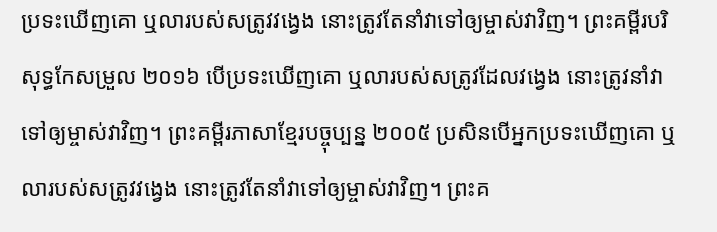ប្រទះឃើញគោ ឬលារបស់សត្រូវវង្វេង នោះត្រូវតែនាំវាទៅឲ្យម្ចាស់វាវិញ។ ព្រះគម្ពីរបរិសុទ្ធកែសម្រួល ២០១៦ បើប្រទះឃើញគោ ឬលារបស់សត្រូវដែលវង្វេង នោះត្រូវនាំវាទៅឲ្យម្ចាស់វាវិញ។ ព្រះគម្ពីរភាសាខ្មែរបច្ចុប្បន្ន ២០០៥ ប្រសិនបើអ្នកប្រទះឃើញគោ ឬលារបស់សត្រូវវង្វេង នោះត្រូវតែនាំវាទៅឲ្យម្ចាស់វាវិញ។ ព្រះគ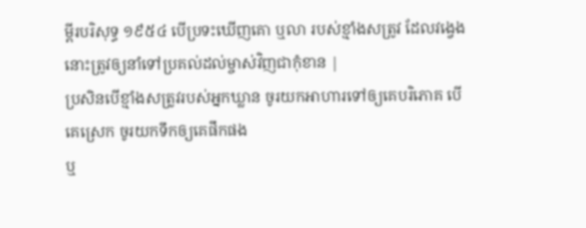ម្ពីរបរិសុទ្ធ ១៩៥៤ បើប្រទះឃើញគោ ឬលា របស់ខ្មាំងសត្រូវ ដែលវង្វេង នោះត្រូវឲ្យនាំទៅប្រគល់ដល់ម្ចាស់វិញជាកុំខាន |
ប្រសិនបើខ្មាំងសត្រូវរបស់អ្នកឃ្លាន ចូរយកអាហារទៅឲ្យគេបរិភោគ បើគេស្រេក ចូរយកទឹកឲ្យគេផឹកផង
ឬ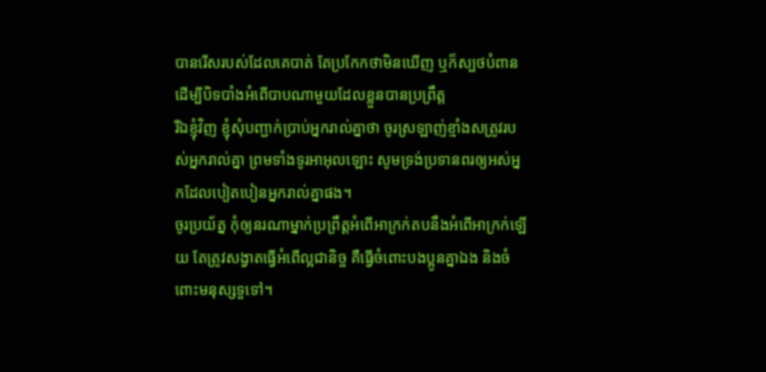បានរើសរបស់ដែលគេបាត់ តែប្រកែកថាមិនឃើញ ឬក៏ស្បថបំពាន ដើម្បីបិទបាំងអំពើបាបណាមួយដែលខ្លួនបានប្រព្រឹត្ត
រីឯខ្ញុំវិញ ខ្ញុំសុំបញ្ជាក់ប្រាប់អ្នករាល់គ្នាថា ចូរស្រឡាញ់ខ្មាំងសត្រូវរបស់អ្នករាល់គ្នា ព្រមទាំងទូរអាអុលឡោះ សូមទ្រង់ប្រទានពរឲ្យអស់អ្នកដែលបៀតបៀនអ្នករាល់គ្នាផង។
ចូរប្រយ័ត្ន កុំឲ្យនរណាម្នាក់ប្រព្រឹត្ដអំពើអាក្រក់តបនឹងអំពើអាក្រក់ឡើយ តែត្រូវសង្វាតធ្វើអំពើល្អជានិច្ច គឺធ្វើចំពោះបងប្អូនគ្នាឯង និងចំពោះមនុស្សទួទៅ។